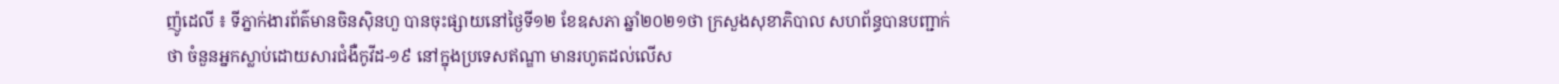ញ៉ូដេលី ៖ ទីភ្នាក់ងារព័ត៌មានចិនស៊ិនហួ បានចុះផ្សាយនៅថ្ងៃទី១២ ខែឧសភា ឆ្នាំ២០២១ថា ក្រសួងសុខាភិបាល សហព័ន្ធបានបញ្ជាក់ថា ចំនួនអ្នកស្លាប់ដោយសារជំងឺកូវីដ-១៩ នៅក្នុងប្រទេសឥណ្ឌា មានរហូតដល់លើស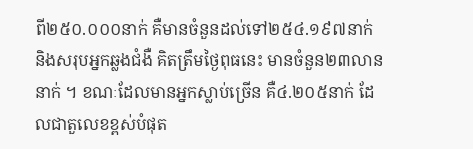ពី២៥០.០០០នាក់ គឺមានចំនួនដល់ទៅ២៥៤.១៩៧នាក់ និងសរុបអ្នកឆ្លងជំងឺ គិតត្រឹមថ្ងៃពុធនេះ មានចំនួន២៣លាននាក់ ។ ខណៈដែលមានអ្នកស្លាប់ច្រើន គឺ៤.២០៥នាក់ ដែលជាតួលេខខ្ពស់បំផុត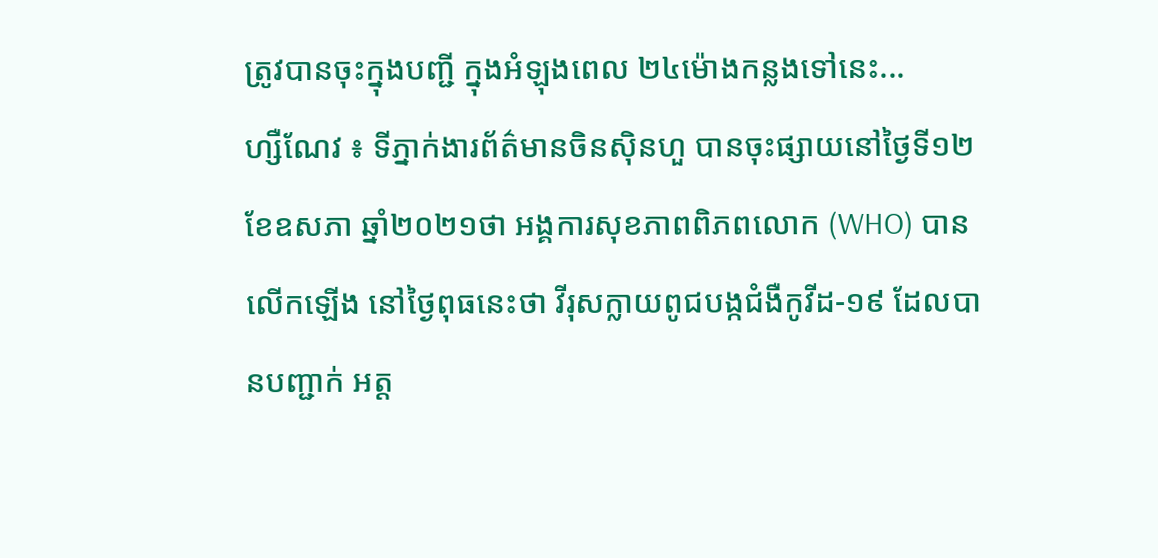ត្រូវបានចុះក្នុងបញ្ជី ក្នុងអំឡុងពេល ២៤ម៉ោងកន្លងទៅនេះ...
ហ្សឺណែវ ៖ ទីភ្នាក់ងារព័ត៌មានចិនស៊ិនហួ បានចុះផ្សាយនៅថ្ងៃទី១២ ខែឧសភា ឆ្នាំ២០២១ថា អង្គការសុខភាពពិភពលោក (WHO) បានលើកឡើង នៅថ្ងៃពុធនេះថា វីរុសក្លាយពូជបង្កជំងឺកូវីដ-១៩ ដែលបានបញ្ជាក់ អត្ត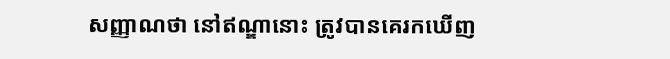សញ្ញាណថា នៅឥណ្ឌានោះ ត្រូវបានគេរកឃើញ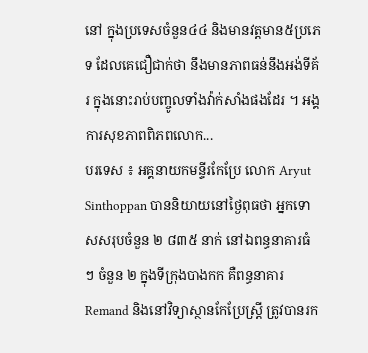នៅ ក្នុងប្រទេសចំនួន៤៤ និងមានវត្តមាន៥ប្រភេទ ដែលគេជឿជាក់ថា នឹងមានភាពធន់នឹងអង់ទីគ័រ ក្នុងនោះរាប់បញ្ចូលទាំងវ៉ាក់សាំងផងដែរ ។ អង្គការសុខភាពពិភពលោក...
បរទេស ៖ អគ្គនាយកមន្ទីរកែប្រែ លោក Aryut Sinthoppan បាននិយាយនៅថ្ងៃពុធថា អ្នកទោសសរុបចំនួន ២ ៨៣៥ នាក់ នៅឯពន្ធនាគារធំ ៗ ចំនួន ២ ក្នុងទីក្រុងបាងកក គឺពន្ធនាគារ Remand និងនៅវិទ្យាស្ថានកែប្រែស្ត្រី ត្រូវបានរក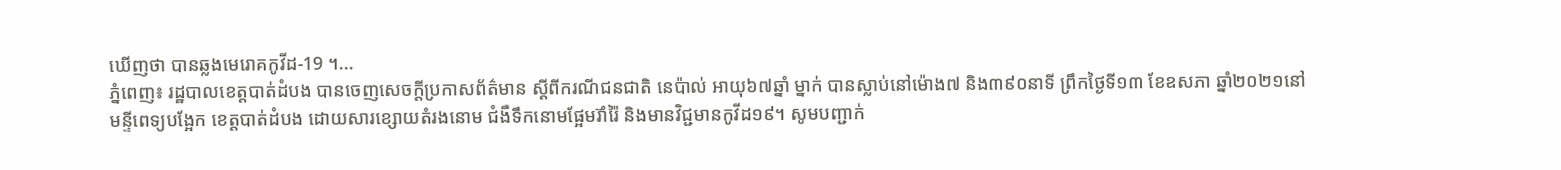ឃើញថា បានឆ្លងមេរោគកូវីដ-19 ។...
ភ្នំពេញ៖ រដ្ឋបាលខេត្តបាត់ដំបង បានចេញសេចក្ដីប្រកាសព័ត៌មាន ស្ដីពីករណីជនជាតិ នេប៉ាល់ អាយុ៦៧ឆ្នាំ ម្នាក់ បានស្លាប់នៅម៉ោង៧ និង៣៩០នាទី ព្រឹកថ្ងៃទី១៣ ខែឧសភា ឆ្នាំ២០២១នៅមន្ទីពេទ្យបង្អែក ខេត្តបាត់ដំបង ដោយសារខ្សោយតំរងនោម ជំងឺទឹកនោមផ្អែមរ៊ាំរ៉ៃ និងមានវិជ្ជមានកូវីដ១៩។ សូមបញ្ជាក់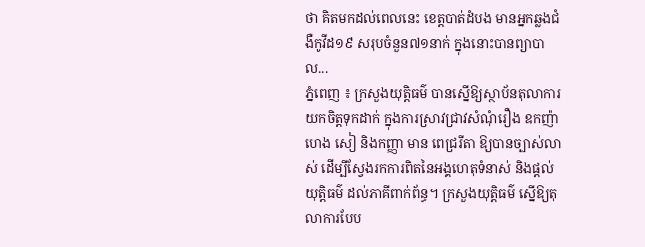ថា គិតមកដល់ពេលនេះ ខេត្តបាត់ដំបង មានអ្នកឆ្លងជំងឺកូវីដ១៩ សរុបចំនួន៧១នាក់ ក្នុងនោះបានព្យាបាល...
ភ្នំពេញ ៖ ក្រសួងយុត្តិធម៌ បានស្នើឱ្យស្ថាប័នតុលាការយកចិត្តទុកដាក់ ក្នុងការស្រាវជ្រាវសំណុំរឿង ឧកញ៉ា ហេង សៀ និងកញ្ញា មាន ពេជ្ររីតា ឱ្យបានច្បាស់លាស់ ដើម្បីស្វែងរកការពិតនៃអង្គហេតុទំនាស់ និងផ្តល់យុត្តិធម៌ ដល់ភាគីពាក់ព័ន្ធ។ ក្រសួងយុត្តិធម៌ ស្នើឱ្យតុលាការបែប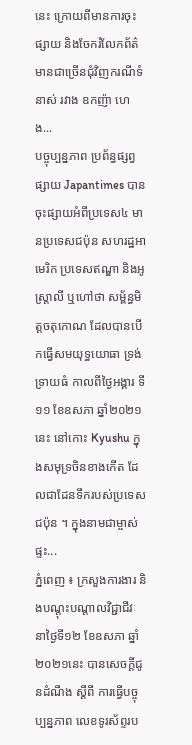នេះ ក្រោយពីមានការចុះផ្សាយ និងចែករំលែកព័ត៌មានជាច្រើនជុំវិញករណីទំនាស់ រវាង ឧកញ៉ា ហេង...
បច្ចុប្បន្នភាព ប្រព័ន្ធផ្សព្វផ្សាយ Japantimes បានចុះផ្សាយអំពីប្រទេស៤ មានប្រទេសជប៉ុន សហរដ្ឋអាមេរិក ប្រទេសឥណ្ឌា និងអូស្ត្រាលី ឬហៅថា សម្ព័ន្ធមិត្តចតុកោណ ដែលបានបើកធ្វើសមយុទ្ធយោធា ទ្រង់ទ្រាយធំ កាលពីថ្ងៃអង្គារ ទី១១ ខែឧសភា ឆ្នាំ២០២១នេះ នៅកោះ Kyushu ក្នុងសមុទ្រចិនខាងកើត ដែលជាដែនទឹករបស់ប្រទេសជប៉ុន ។ ក្នុងនាមជាម្ចាស់ផ្ទះ...
ភ្នំពេញ ៖ ក្រសួងការងារ និងបណ្ដុះបណ្ដាលវិជ្ជាជីវៈ នាថ្ងៃទី១២ ខែឧសភា ឆ្នាំ២០២១នេះ បានសេចក្ដីជូនដំណឹង ស្ដីពី ការធ្វើបច្ចុប្បន្នភាព លេខទូរស័ព្ទរប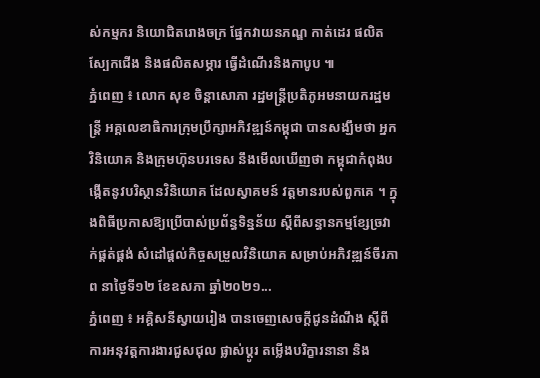ស់កម្មករ និយោជិតរោងចក្រ ផ្នែកវាយនភណ្ឌ កាត់ដេរ ផលិតស្បែកជើង និងផលិតសម្ភារ ធ្វើដំណើរនិងកាបូប ៕
ភ្នំពេញ ៖ លោក សុខ ចិន្តាសោភា រដ្ឋមន្រ្តីប្រតិភូអមនាយករដ្ឋមន្រ្តី អគ្គលេខាធិការក្រុមប្រឹក្សាអភិវឌ្ឍន៍កម្ពុជា បានសង្ឃឹមថា អ្នកវិនិយោគ និងក្រុមហ៊ុនបរទេស នឹងមើលឃើញថា កម្ពុជាកំពុងបង្កើតនូវបរិស្ថានវិនិយោគ ដែលស្វាគមន៍ វត្តមានរបស់ពួកគេ ។ ក្នុងពិធីប្រកាសឱ្យប្រើបាស់ប្រព័ន្ធទិន្នន័យ ស្តីពីសន្ធានកម្មខ្សែច្រវាក់ផ្គត់ផ្គង់ សំដៅផ្តល់កិច្ចសម្រួលវិនិយោគ សម្រាប់អភិវឌ្ឍន៍ចីរភាព នាថ្ងៃទី១២ ខែឧសភា ឆ្នាំ២០២១...
ភ្នំពេញ ៖ អគ្គិសនីស្វាយរៀង បានចេញសេចក្តីជូនដំណឹង ស្តីពីការអនុវត្តការងារជួសជុល ផ្លាស់ប្តូរ តម្លើងបរិក្ខារនានា និង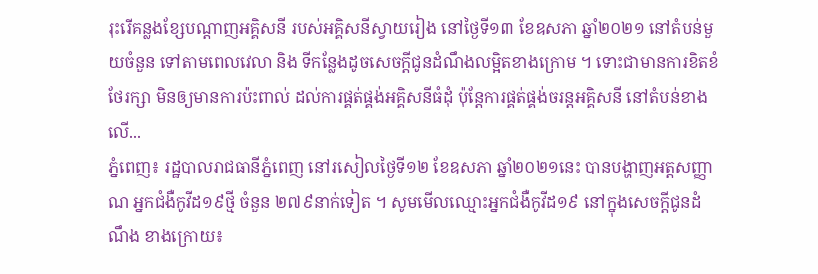រុះរើគន្លងខ្សែបណ្តាញអគ្គិសនី របស់អគ្គិសនីស្វាយរៀង នៅថ្ងៃទី១៣ ខែឧសភា ឆ្នាំ២០២១ នៅតំបន់មួយចំនួន ទៅតាមពេលវេលា និង ទីកន្លែងដូចសេចក្តីជូនដំណឹងលម្អិតខាងក្រោម ។ ទោះជាមានការខិតខំថែរក្សា មិនឲ្យមានការប៉ះពាល់ ដល់ការផ្គត់ផ្គង់អគ្គិសនីធំដុំ ប៉ុន្តែការផ្គត់ផ្គង់ចរន្តអគ្គិសនី នៅតំបន់ខាងលើ...
ភ្នំពេញ៖ រដ្ឋបាលរាជធានីភ្នំពេញ នៅរសៀលថ្ងៃទី១២ ខែឧសភា ឆ្នាំ២០២១នេះ បានបង្ហាញអត្តសញ្ញាណ អ្នកជំងឺកូវីដ១៩ថ្មី ចំនួន ២៧៩នាក់ទៀត ។ សូមមើលឈ្មោះអ្នកជំងឺកូវីដ១៩ នៅក្នុងសេចក្ដីជូនដំណឹង ខាងក្រោយ៖